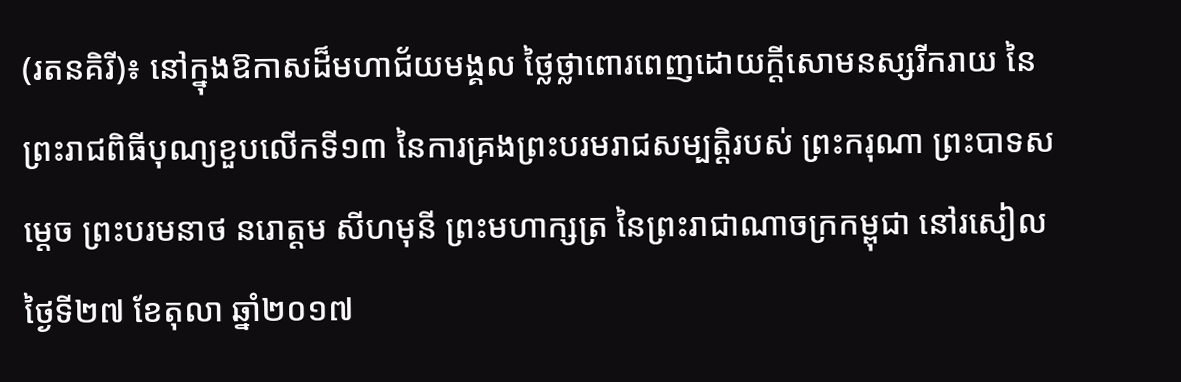(រតនគិរី)៖ នៅក្នុងឱកាសដ៏មហាជ័យមង្គល ថ្លៃថ្លាពោរពេញដោយក្តីសោមនស្សរីករាយ នៃព្រះរាជពិធីបុណ្យខួបលើកទី១៣ នៃការគ្រងព្រះបរមរាជសម្បត្តិរបស់ ព្រះករុណា ព្រះបាទសម្តេច ព្រះបរមនាថ នរោត្តម សីហមុនី ព្រះមហាក្សត្រ នៃព្រះរាជាណាចក្រកម្ពុជា នៅរសៀលថ្ងៃទី២៧ ខែតុលា ឆ្នាំ២០១៧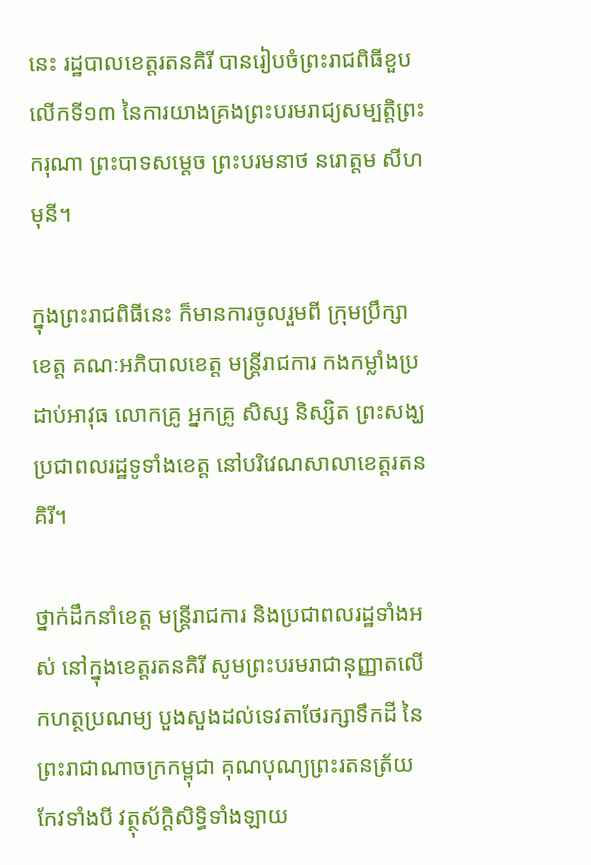នេះ រដ្ឋបាលខេត្តរតនគិរី បានរៀបចំព្រះរាជពិធីខួបលើកទី១៣ នៃការយាងគ្រងព្រះបរមរាជ្យសម្បត្តិព្រះករុណា ព្រះបាទសម្តេច ព្រះបរមនាថ នរោត្តម សីហមុនី។

ក្នុងព្រះរាជពិធីនេះ ក៏មានការចូលរួមពី ក្រុមប្រឹក្សាខេត្ត គណៈអភិបាលខេត្ត មន្រ្តីរាជការ កងកម្លាំងប្រដាប់អាវុធ លោកគ្រូ អ្នកគ្រូ សិស្ស និស្សិត ព្រះសង្ឃ ប្រជាពលរដ្ឋទូទាំងខេត្ត នៅបរិវេណសាលាខេត្តរតនគិរី។

ថ្នាក់ដឹកនាំខេត្ត មន្រ្តីរាជការ និងប្រជាពលរដ្ឋទាំងអស់ នៅក្នុងខេត្តរតនគិរី សូមព្រះបរមរាជានុញ្ញាតលើកហត្ថប្រណម្យ បួងសួងដល់ទេវតាថែរក្សាទឹកដី នៃព្រះរាជាណាចក្រកម្ពុជា គុណបុណ្យព្រះរតនត្រ័យកែវទាំងបី វត្ថុស័ក្តិសិទ្ធិទាំងឡាយ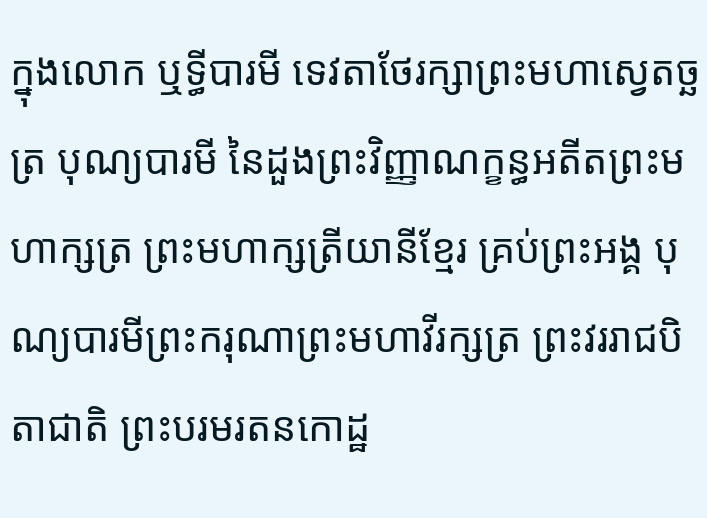ក្នុងលោក ឬទ្ធីបារមី ទេវតាថែរក្សាព្រះមហាស្វេតច្ឆត្រ បុណ្យបារមី នៃដួងព្រះវិញ្ញាណក្ខន្ធអតីតព្រះមហាក្សត្រ ព្រះមហាក្សត្រីយានីខ្មែរ គ្រប់ព្រះអង្គ បុណ្យបារមីព្រះករុណាព្រះមហាវីរក្សត្រ ព្រះវររាជបិតាជាតិ ព្រះបរមរតនកោដ្ឋ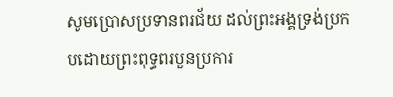សូមប្រោសប្រទានពរជ័យ ដល់ព្រះអង្គទ្រង់ប្រកបដោយព្រះពុទ្ធពរបួនប្រការ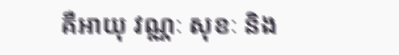គឺអាយុ វណ្ណៈ សុខៈ និង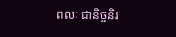ពលៈ ជានិច្ចនិរ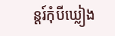ន្តរ៍កុំបីឃ្លៀង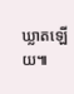ឃ្លាតឡើយ៕